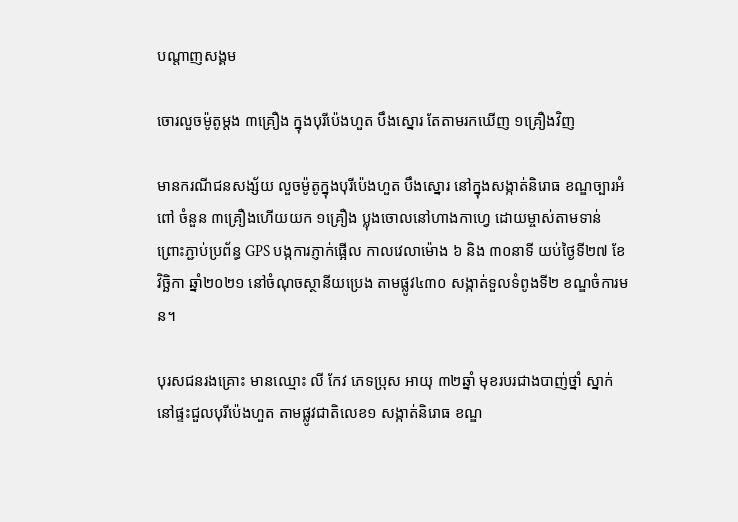បណ្តាញសង្គម

ចោរលួចម៉ូតូម្ដង ៣គ្រឿង ក្នុងបុរីប៉េងហួត បឹងស្នោរ តែតាមរកឃើញ ១គ្រឿងវិញ

មានករណីជនសង្ស័យ លួចម៉ូតូក្នុងបុរីប៉េងហួត បឹងស្នោរ នៅក្នុងសង្កាត់និរោធ ខណ្ឌច្បារអំពៅ ចំនួន ៣គ្រឿងហើយយក ១គ្រឿង ប្លុងចោលនៅហាងកាហ្វេ ដោយម្ចាស់តាមទាន់ ព្រោះភ្ជាប់ប្រព័ន្ធ GPS បង្កការភ្ញាក់ផ្អើល កាលវេលាម៉ោង ៦ និង ៣០នាទី យប់ថ្ងៃទី២៧ ខែវិច្ឆិកា ឆ្នាំ២០២១ នៅចំណុចស្ថានីយប្រេង តាមផ្លូវ៤៣០ សង្កាត់ទួលទំពូងទី២ ខណ្ឌចំការមន។

បុរសជនរងគ្រោះ មានឈ្មោះ លី កែវ ភេទប្រុស អាយុ ៣២ឆ្នាំ មុខរបរជាងបាញ់ថ្នាំ ស្នាក់នៅផ្ទះជួលបុរីប៉េងហួត តាមផ្លូវជាតិលេខ១ សង្កាត់និរោធ ខណ្ឌ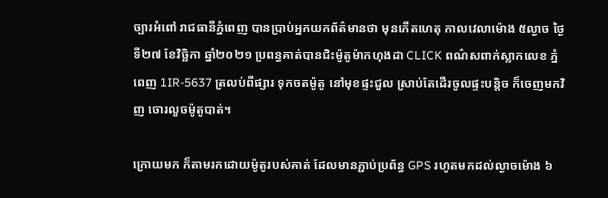ច្បារអំពៅ រាជធានីភ្នំពេញ បានប្រាប់អ្នកយកព័ត៌មានថា មុនកើតហេតុ កាលវេលាម៉ោង ៥ល្ងាច ថ្ងៃទី២៧ ខែវិច្ឆិកា ឆ្នាំ២០២១ ប្រពន្ធគាត់បានជិះម៉ូតូម៉ាកហុងដា CLICK ពណ៌សពាក់ស្លាកលេខ ភ្នំពេញ 1IR-5637 ត្រលប់ពីផ្សារ ទុកចតម៉ូតូ នៅមុខផ្ទះជួល ស្រាប់តែដើរចូលផ្ទះបន្តិច ក៏ចេញមកវិញ ចោរលួចម៉ូតូបាត់។

ក្រោយមក ក៏តាមរកដោយម៉ូតូរបស់គាត់ ដែលមានភ្ជាប់ប្រព័ន្ធ GPS រហូតមកដល់ល្ងាចម៉ោង ៦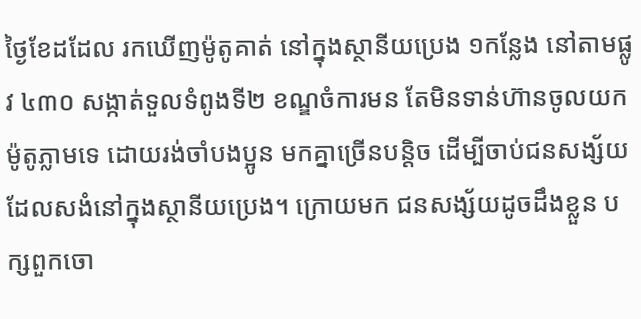ថ្ងៃខែដដែល រកឃើញម៉ូតូគាត់ នៅក្នុងស្ថានីយប្រេង ១កន្លែង នៅតាមផ្លូវ ៤៣០ សង្កាត់ទួលទំពូងទី២ ខណ្ឌចំការមន តែមិនទាន់ហ៊ានចូលយកម៉ូតូភ្លាមទេ ដោយរង់ចាំបងប្អូន មកគ្នាច្រើនបន្តិច ដើម្បីចាប់ជនសង្ស័យ ដែលសងំនៅក្នុងស្ថានីយប្រេង។ ក្រោយមក ជនសង្ស័យដូចដឹងខ្លួន បក្សពួកចោ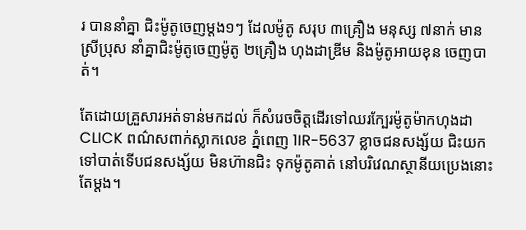រ បាននាំគ្នា ជិះម៉ូតូចេញម្ដង១ៗ ដែលម៉ូតូ សរុប ៣គ្រឿង មនុស្ស ៧នាក់ មានស្រីប្រុស នាំគ្នាជិះម៉ូតូចេញម៉ូតូ ២គ្រឿង ហុងដាឌ្រីម និងម៉ូតូអាយខុន ចេញបាត់។

តែដោយគ្រួសារអត់ទាន់មកដល់ ក៏សំរេចចិត្តដើរទៅឈរក្បែរម៉ូតូម៉ាកហុងដា CLICK ពណ៌សពាក់ស្លាកលេខ ភ្នំពេញ 1IR-5637 ខ្លាចជនសង្ស័យ ជិះយកទៅបាត់ទើបជនសង្ស័យ មិនហ៊ានជិះ ទុកម៉ូតូគាត់ នៅបរិវេណស្ថានីយប្រេងនោះតែម្ដង។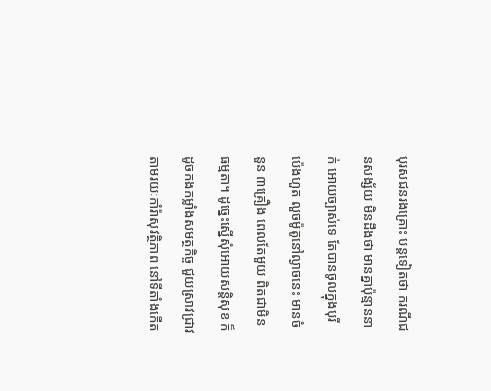បុរសជនរងគ្រោះ បន្តទៀតថា ករណីជនសង្ស័យ មិនដឹងថា មានគ្នាប៉ុន្មាននាក់ អោយច្បាស់ទេ តែបានចូលក្នុងបុរីប៉េងហួត លួចម៉ូតូនៅល្ងាចនេះ មានចំនួន ៣គ្រឿង ពេលតែមួយ ពិតជាមិនធម្មតា។ ដូច្នេះស្នើសុំអោយសន្តិសុខ ក៏ដូចកងកម្លាំងសមត្ថកិច្ច ជួយស្រាវជ្រាវ តាមរយៈកាំរ៉ាសុវត្ថិភាព នៅទីតាំងកើត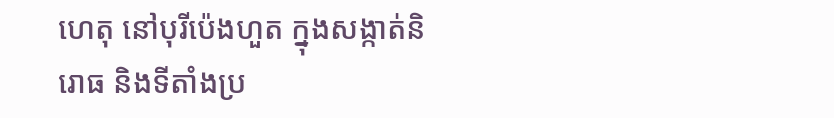ហេតុ នៅបុរីប៉េងហួត ក្នុងសង្កាត់និរោធ និងទីតាំងប្រ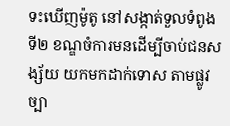ទះឃើញម៉ូតូ នៅសង្កាត់ទួលទំពូងទី២ ខណ្ឌចំការមនដើម្បីចាប់ជនសង្ស័យ យកមកដាក់ទោស តាមផ្លូវច្បា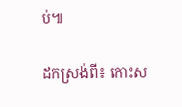ប់៕

ដកស្រង់ពី៖ កោះស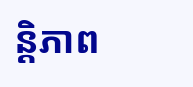ន្តិភាព